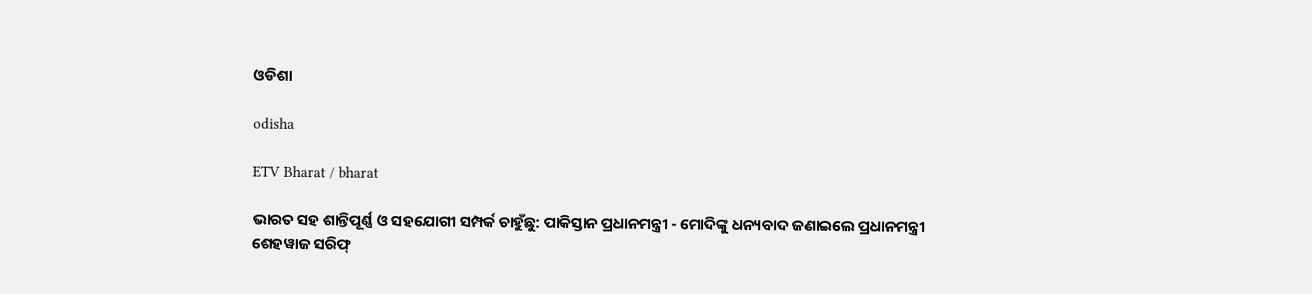ଓଡିଶା

odisha

ETV Bharat / bharat

ଭାରତ ସହ ଶାନ୍ତିପୂର୍ଣ୍ଣ ଓ ସହଯୋଗୀ ସମ୍ପର୍କ ଚାହୁଁଛୁ: ପାକିସ୍ତାନ ପ୍ରଧାନମନ୍ତ୍ରୀ - ମୋଦିଙ୍କୁ ଧନ୍ୟବାଦ ଜଣାଇଲେ ପ୍ରଧାନମନ୍ତ୍ରୀ ଶେହୱାଜ ସରିଫ୍‌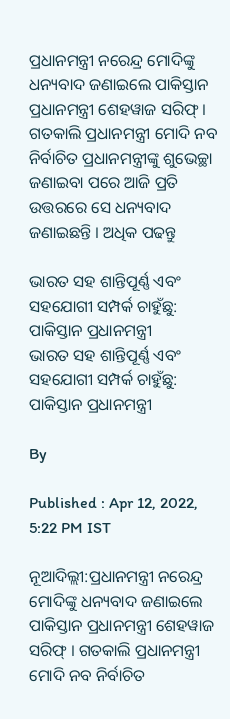ପ୍ରଧାନମନ୍ତ୍ରୀ ନରେନ୍ଦ୍ର ମୋଦିଙ୍କୁ ଧନ୍ୟବାଦ ଜଣାଇଲେ ପାକିସ୍ତାନ ପ୍ରଧାନମନ୍ତ୍ରୀ ଶେହୱାଜ ସରିଫ୍‌ । ଗତକାଲି ପ୍ରଧାନମନ୍ତ୍ରୀ ମୋଦି ନବ ନିର୍ବାଚିତ ପ୍ରଧାନମନ୍ତ୍ରୀଙ୍କୁ ଶୁଭେଚ୍ଛା ଜଣାଇବା ପରେ ଆଜି ପ୍ରତି ଉତ୍ତରରେ ସେ ଧନ୍ୟବାଦ ଜଣାଇଛନ୍ତି । ଅଧିକ ପଢନ୍ତୁ

ଭାରତ ସହ ଶାନ୍ତିପୂର୍ଣ୍ଣ ଏବଂ ସହଯୋଗୀ ସମ୍ପର୍କ ଚାହୁଁଛୁ: ପାକିସ୍ତାନ ପ୍ରଧାନମନ୍ତ୍ରୀ
ଭାରତ ସହ ଶାନ୍ତିପୂର୍ଣ୍ଣ ଏବଂ ସହଯୋଗୀ ସମ୍ପର୍କ ଚାହୁଁଛୁ: ପାକିସ୍ତାନ ପ୍ରଧାନମନ୍ତ୍ରୀ

By

Published : Apr 12, 2022, 5:22 PM IST

ନୂଆଦିଲ୍ଲୀ:ପ୍ରଧାନମନ୍ତ୍ରୀ ନରେନ୍ଦ୍ର ମୋଦିଙ୍କୁ ଧନ୍ୟବାଦ ଜଣାଇଲେ ପାକିସ୍ତାନ ପ୍ରଧାନମନ୍ତ୍ରୀ ଶେହୱାଜ ସରିଫ୍‌ । ଗତକାଲି ପ୍ରଧାନମନ୍ତ୍ରୀ ମୋଦି ନବ ନିର୍ବାଚିତ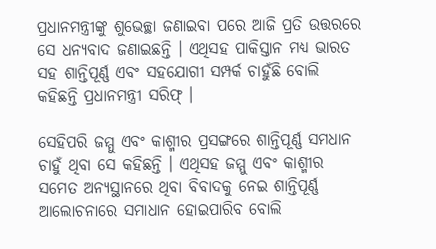ପ୍ରଧାନମନ୍ତ୍ରୀଙ୍କୁ ଶୁଭେଚ୍ଛା ଜଣାଇବା ପରେ ଆଜି ପ୍ରତି ଉତ୍ତରରେ ସେ ଧନ୍ୟବାଦ ଜଣାଇଛନ୍ତି । ଏଥିସହ ପାକିସ୍ତାନ ମଧ୍ୟ ଭାରତ ସହ ଶାନ୍ତିପୂର୍ଣ୍ଣ ଏବଂ ସହଯୋଗୀ ସମ୍ପର୍କ ଚାହୁଁଛି ବୋଲି କହିଛନ୍ତି ପ୍ରଧାନମନ୍ତ୍ରୀ ସରିଫ୍‌ ।

ସେହିପରି ଜମ୍ମୁ ଏବଂ କାଶ୍ମୀର ପ୍ରସଙ୍ଗରେ ଶାନ୍ତିପୂର୍ଣ୍ଣ ସମଧାନ ଚାହୁଁ ଥିବା ସେ କହିଛନ୍ତି । ଏଥିସହ ଜମ୍ମୁ ଏବଂ କାଶ୍ମୀର ସମେତ ଅନ୍ୟସ୍ଥାନରେ ଥିବା ବିବାଦକୁ ନେଇ ଶାନ୍ତିପୂର୍ଣ୍ଣ ଆଲୋଚନାରେ ସମାଧାନ ହୋଇପାରିବ ବୋଲି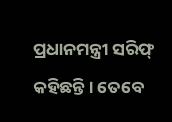ପ୍ରଧାନମନ୍ତ୍ରୀ ସରିଫ୍‌ କହିଛନ୍ତି । ତେବେ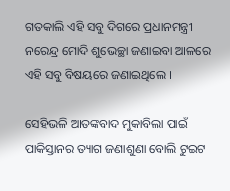ଗତକାଲି ଏହି ସବୁ ଦିଗରେ ପ୍ରଧାନମନ୍ତ୍ରୀ ନରେନ୍ଦ୍ର ମୋଦି ଶୁଭେଚ୍ଛା ଜଣାଇବା ଆଳରେ ଏହି ସବୁ ବିଷୟରେ ଜଣାଇଥିଲେ ।

ସେହିଭଳି ଆତଙ୍କବାଦ ମୁକାବିଲା ପାଇଁ ପାକିସ୍ତାନର ତ୍ୟାଗ ଜଣାଶୁଣା ବୋଲି ଟୁଇଟ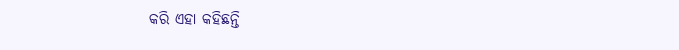କରି ଏହା କହିଛନ୍ତି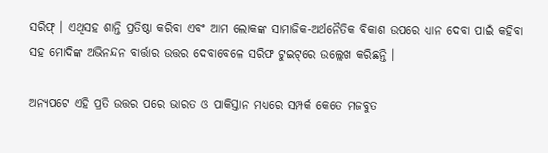ସରିଫ୍‌ । ଏଥିସହ ଶାନ୍ତି ପ୍ରତିଷ୍ଠା କରିବା ଏବଂ ଆମ ଲୋକଙ୍କ ସାମାଜିକ-ଅର୍ଥନୈତିକ ବିକାଶ ଉପରେ ଧ୍ୟାନ ଦେବା ପାଇଁ କହିବା ସହ ମୋଦିଙ୍କ ଅଭିନନ୍ଦନ ବାର୍ତ୍ତାର ଉତ୍ତର ଦେବାବେଳେ ସରିଫ ଟୁଇଟ୍‌ରେ ଉଲ୍ଲେଖ କରିଛନ୍ତି ।

ଅନ୍ୟପଟେ ଏହି ପ୍ରତି ଉତ୍ତର ପରେ ଭାରତ ଓ ପାକିସ୍ତାନ ମଧ୍ୟରେ ସମ୍ପର୍କ କେତେ ମଜବୁତ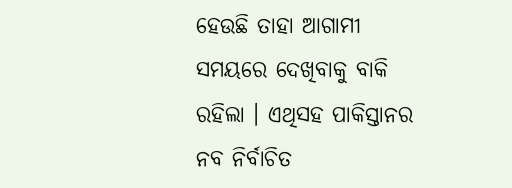ହେଉଛି ତାହା ଆଗାମୀ ସମୟରେ ଦେଖିବାକୁ ବାକି ରହିଲା । ଏଥିସହ ପାକିସ୍ତାନର ନବ ନିର୍ବାଚିତ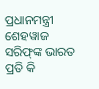ପ୍ରଧାନମନ୍ତ୍ରୀ ଶେହୱାଜ ସରିଫ୍‌ଙ୍କ ଭାରତ ପ୍ରତି କି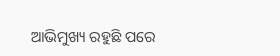ଆଭିମୁଖ୍ୟ ରହୁଛି ପରେ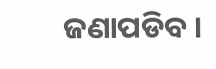ଜଣାପଡିବ ।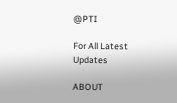@PTI

For All Latest Updates

ABOUT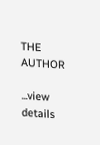THE AUTHOR

...view details